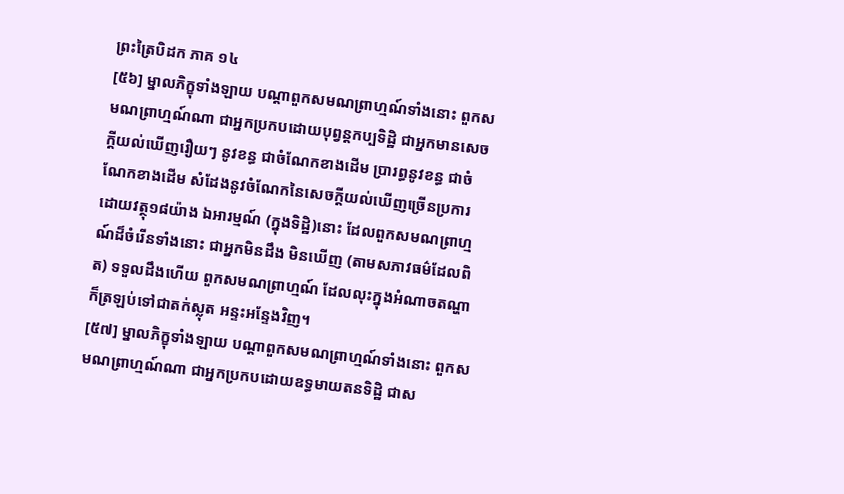ព្រះត្រៃបិដក ភាគ ១៤
[៥៦] ម្នាលភិក្ខុទាំងឡាយ បណ្តាពួកសមណព្រាហ្មណ៍ទាំងនោះ ពួកសមណព្រាហ្មណ៍ណា ជាអ្នកប្រកបដោយបុព្វន្តកប្បទិដ្ឋិ ជាអ្នកមានសេចក្តីយល់ឃើញរឿយៗ នូវខន្ធ ជាចំណែកខាងដើម ប្រារព្ធនូវខន្ធ ជាចំណែកខាងដើម សំដែងនូវចំណែកនៃសេចក្តីយល់ឃើញច្រើនប្រការ ដោយវត្ថុ១៨យ៉ាង ឯអារម្មណ៍ (ក្នុងទិដ្ឋិ)នោះ ដែលពួកសមណព្រាហ្មណ៍ដ៏ចំរើនទាំងនោះ ជាអ្នកមិនដឹង មិនឃើញ (តាមសភាវធម៌ដែលពិត) ទទួលដឹងហើយ ពួកសមណព្រាហ្មណ៍ ដែលលុះក្នុងអំណាចតណ្ហា ក៏ត្រឡប់ទៅជាតក់ស្លុត អន្ទះអន្ទែងវិញ។
[៥៧] ម្នាលភិក្ខុទាំងឡាយ បណ្តាពួកសមណព្រាហ្មណ៍ទាំងនោះ ពួកសមណព្រាហ្មណ៍ណា ជាអ្នកប្រកបដោយឧទ្ធមាយតនទិដ្ឋិ ជាស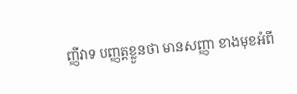ញ្ញីវាទ បញ្ញត្តខ្លួនថា មានសញ្ញា ខាងមុខអំពី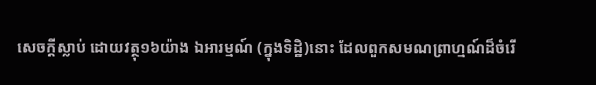សេចក្តីស្លាប់ ដោយវត្ថុ១៦យ៉ាង ឯអារម្មណ៍ (ក្នុងទិដ្ឋិ)នោះ ដែលពួកសមណព្រាហ្មណ៍ដ៏ចំរើ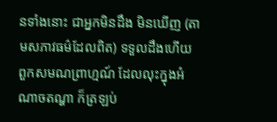នទាំងនោះ ជាអ្នកមិនដឹង មិនឃើញ (តាមសភាវធម៌ដែលពិត) ទទួលដឹងហើយ ពួកសមណព្រាហ្មណ៍ ដែលលុះក្នុងអំណាចតណ្ហា ក៏ត្រឡប់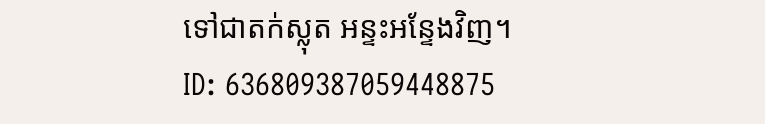ទៅជាតក់ស្លុត អន្ទះអន្ទែងវិញ។
ID: 636809387059448875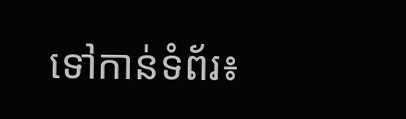ទៅកាន់ទំព័រ៖